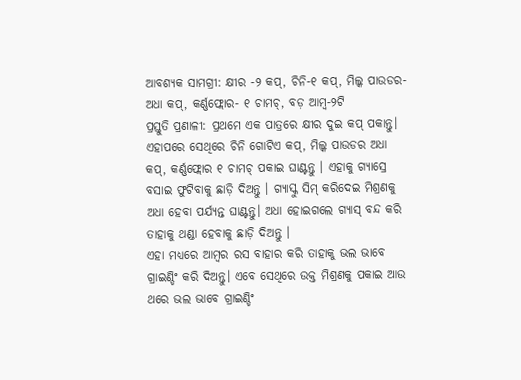ଆବଶ୍ୟକ ସାମଗ୍ରୀ: କ୍ଷୀର -୨ କପ୍, ଚିନି-୧ କପ୍, ମିଲ୍କ ପାଉଡର- ଅଧା କପ୍, କର୍ଣ୍ଣଫ୍ଲୋର- ୧ ଚାମଚ୍, ବଡ଼ ଆମ୍ବ-୨ଟି
ପ୍ରସ୍ତୁତି ପ୍ରଣାଳୀ: ପ୍ରଥମେ ଏକ ପାତ୍ରରେ କ୍ଷୀର ଦୁଇ କପ୍ ପକାନ୍ତୁ। ଏହାପରେ ସେଥିରେ ଚିନି ଗୋଟିଏ କପ୍, ମିଲ୍କ ପାଉଡର ଅଧା କପ୍, କର୍ଣ୍ଣଫ୍ଲୋର ୧ ଚାମଚ୍ ପକାଇ ଘାଣ୍ଟନ୍ତୁ । ଏହାକୁ ଗ୍ୟାସ୍ରେ ବସାଇ ଫୁଟିବାକୁ ଛାଡ଼ି ଦିଅନ୍ତୁ । ଗ୍ୟାସ୍କୁ ସିମ୍ କରିଦେଇ ମିଶ୍ରଣକୁ ଅଧା ହେବା ପର୍ଯ୍ୟନ୍ତ ଘାଣ୍ଟନ୍ତୁ। ଅଧା ହୋଇଗଲେ ଗ୍ୟାସ୍ ବନ୍ଦ କରି ତାହାକୁ ଥଣ୍ଡା ହେବାକୁ ଛାଡ଼ି ଦିଅନ୍ତୁ ।
ଏହା ମଧ୍ୟରେ ଆମ୍ବର ରସ ବାହାର କରି ତାହାକୁ ଭଲ ଭାବେ ଗ୍ରାଇଣ୍ଡିଂ କରି ଦିଅନ୍ତୁ। ଏବେ ସେଥିରେ ଉକ୍ତ ମିଶ୍ରଣକୁ ପକାଇ ଆଉ ଥରେ ଭଲ ଭାବେ ଗ୍ରାଇଣ୍ଡିଂ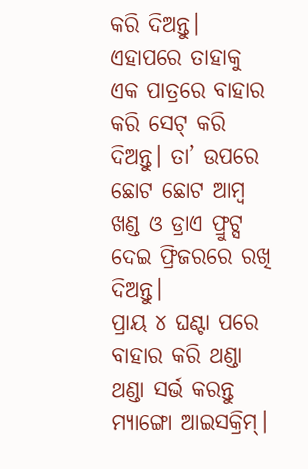କରି ଦିଅନ୍ତୁ। ଏହାପରେ ତାହାକୁ ଏକ ପାତ୍ରରେ ବାହାର କରି ସେଟ୍ କରି ଦିଅନ୍ତୁ। ତା’ ଉପରେ ଛୋଟ ଛୋଟ ଆମ୍ବ ଖଣ୍ଡ ଓ ଡ୍ରାଏ ଫ୍ରୁଟ୍ସ ଦେଇ ଫ୍ରିଜରରେ ରଖି ଦିଅନ୍ତୁ।
ପ୍ରାୟ ୪ ଘଣ୍ଟା ପରେ ବାହାର କରି ଥଣ୍ଡା ଥଣ୍ଡା ସର୍ଭ କରନ୍ତୁ ମ୍ୟାଙ୍ଗୋ ଆଇସକ୍ରିମ୍।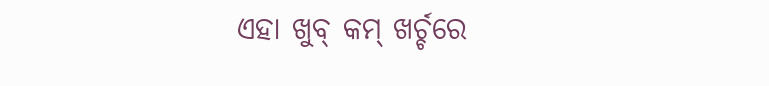ଏହା ଖୁବ୍ କମ୍ ଖର୍ଚ୍ଚରେ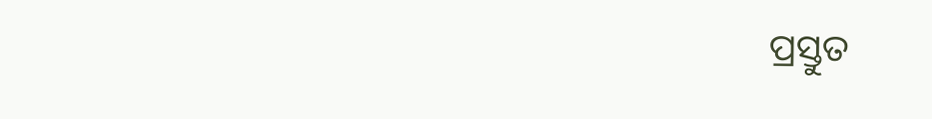ପ୍ରସ୍ତୁତ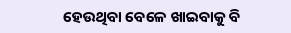ହେଉଥିବା ବେଳେ ଖାଇବାକୁ ବି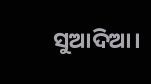ସୁଆଦିଆ।